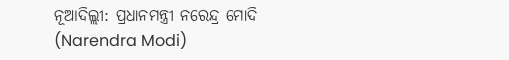ନୂଆଦିଲ୍ଲୀ: ପ୍ରଧାନମନ୍ତ୍ରୀ ନରେନ୍ଦ୍ର ମୋଦି (Narendra Modi)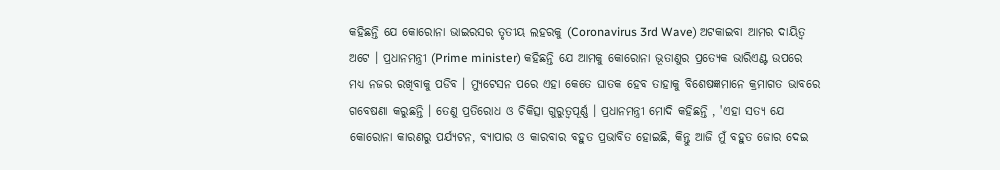କହିଛନ୍ତି ଯେ କୋରୋନା ଭାଇରସର ତୃତୀୟ ଲହରକୁ (Coronavirus 3rd Wave) ଅଟକାଇବା ଆମର ଦାୟିତ୍ବ ଅଟେ । ପ୍ରଧାନମନ୍ତ୍ରୀ (Prime minister) କହିଛନ୍ତି ଯେ ଆମକୁ କୋରୋନା ଭୂତାଣୁର ପ୍ରତ୍ୟେକ ଭାରିଏଣ୍ଟ ଉପରେ ମଧ୍ୟ ନଜର ରଖିବାକୁ ପଡିବ । ମ୍ୟୁଟେସନ ପରେ ଏହା କେତେ ଘାତକ ହେବ ତାହାକୁ ବିଶେଷଜ୍ଞମାନେ କ୍ରମାଗତ ଭାବରେ ଗବେଷଣା କରୁଛନ୍ତି । ତେଣୁ ପ୍ରତିରୋଧ ଓ ଚିକିତ୍ସା ଗୁରୁତ୍ୱପୂର୍ଣ୍ଣ । ପ୍ରଧାନମନ୍ତ୍ରୀ ମୋଦି କହିଛନ୍ତି , 'ଏହା ସତ୍ୟ ଯେ କୋରୋନା କାରଣରୁ ପର୍ଯ୍ୟଟନ, ବ୍ୟାପାର ଓ କାରବାର ବହୁତ ପ୍ରଭାବିତ ହୋଇଛି, କିନ୍ତୁ ଆଜି ମୁଁ ବହୁତ ଜୋର ଦେଇ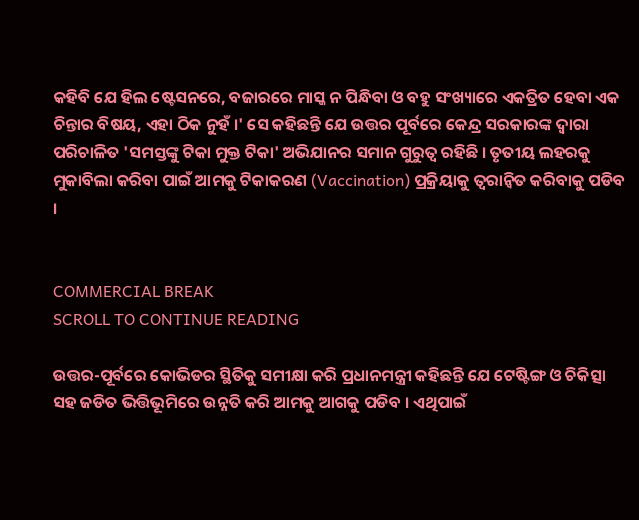କହିବି ଯେ ହିଲ ଷ୍ଟେସନରେ, ବଜାରରେ ମାସ୍କ ନ ପିନ୍ଧିବା ଓ ବହୁ ସଂଖ୍ୟାରେ ଏକତ୍ରିତ ହେବା ଏକ ଚିନ୍ତାର ବିଷୟ, ଏହା ଠିକ ନୁହଁ ।' ସେ କହିଛନ୍ତି ଯେ ଉତ୍ତର ପୂର୍ବରେ କେନ୍ଦ୍ର ସରକାରଙ୍କ ଦ୍ୱାରା ପରିଚାଳିତ 'ସମସ୍ତଙ୍କୁ ଟିକା ମୁକ୍ତ ଟିକା' ଅଭିଯାନର ସମାନ ଗୁରୁତ୍ୱ ରହିଛି । ତୃତୀୟ ଲହରକୁ ମୁକାବିଲା କରିବା ପାଇଁ ଆମକୁ ଟିକାକରଣ (Vaccination) ପ୍ରକ୍ରିୟାକୁ ତ୍ୱରାନ୍ୱିତ କରିବାକୁ ପଡିବ ।


COMMERCIAL BREAK
SCROLL TO CONTINUE READING

ଉତ୍ତର-ପୂର୍ବରେ କୋଭିଡର ସ୍ଥିତିକୁ ସମୀକ୍ଷା କରି ପ୍ରଧାନମନ୍ତ୍ରୀ କହିଛନ୍ତି ଯେ ଟେଷ୍ଟିଙ୍ଗ ଓ ଚିକିତ୍ସା ସହ ଜଡିତ ଭିତ୍ତିଭୂମିରେ ଉନ୍ନତି କରି ଆମକୁ ଆଗକୁ ପଡିବ । ଏଥିପାଇଁ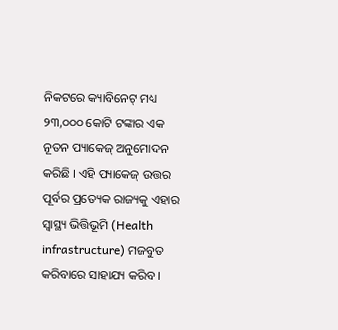ନିକଟରେ କ୍ୟାବିନେଟ୍ ମଧ୍ୟ ୨୩,୦୦୦ କୋଟି ଟଙ୍କାର ଏକ ନୂତନ ପ୍ୟାକେଜ୍ ଅନୁମୋଦନ କରିଛି । ଏହି ପ୍ୟାକେଜ୍ ଉତ୍ତର ପୂର୍ବର ପ୍ରତ୍ୟେକ ରାଜ୍ୟକୁ ଏହାର ସ୍ୱାସ୍ଥ୍ୟ ଭିତ୍ତିଭୂମି (Health infrastructure) ମଜବୁତ କରିବାରେ ସାହାଯ୍ୟ କରିବ ।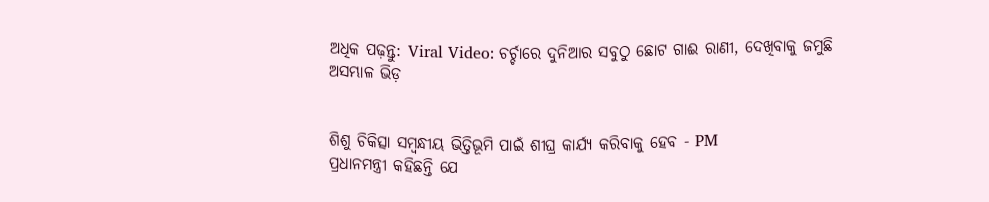ଅଧିକ ପଢ଼ନ୍ତୁ: Viral Video: ଚର୍ଚ୍ଚାରେ ଦୁନିଆର ସବୁଠୁ ଛୋଟ ଗାଈ ରାଣୀ, ଦେଖିବାକୁ ଜମୁଛି ଅସମ୍ଭାଳ ଭିଡ଼


ଶିଶୁ ଚିକିତ୍ସା ସମ୍ବନ୍ଧୀୟ ଭିତ୍ତିଭୂମି ପାଇଁ ଶୀଘ୍ର କାର୍ଯ୍ୟ କରିବାକୁ ହେବ - PM
ପ୍ରଧାନମନ୍ତ୍ରୀ କହିଛନ୍ତି ଯେ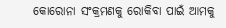କୋରୋନା ସଂକ୍ରମଣକୁ ରୋକିବା ପାଇଁ ଆମକୁ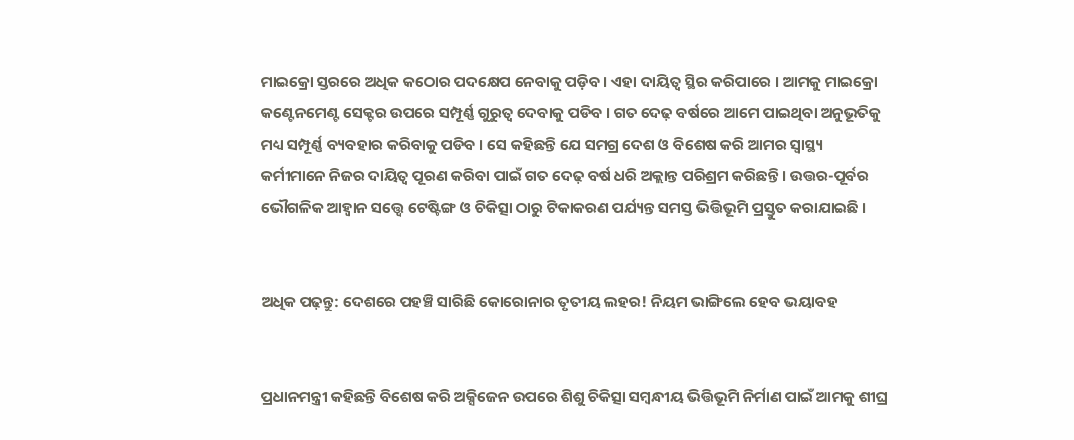ମାଇକ୍ରୋ ସ୍ତରରେ ଅଧିକ କଠୋର ପଦକ୍ଷେପ ନେବାକୁ ପଡ଼ିବ । ଏହା ଦାୟିତ୍ୱ ସ୍ଥିର କରିପାରେ । ଆମକୁ ମାଇକ୍ରୋ କଣ୍ଟେନମେଣ୍ଟ ସେକ୍ଟର ଉପରେ ସମ୍ପୂର୍ଣ୍ଣ ଗୁରୁତ୍ୱ ଦେବାକୁ ପଡିବ । ଗତ ଦେଢ଼ ବର୍ଷରେ ଆମେ ପାଇଥିବା ଅନୁଭୂତିକୁ ମଧ୍ୟ ସମ୍ପୂର୍ଣ୍ଣ ବ୍ୟବହାର କରିବାକୁ ପଡିବ । ସେ କହିଛନ୍ତି ଯେ ସମଗ୍ର ଦେଶ ଓ ବିଶେଷ କରି ଆମର ସ୍ୱାସ୍ଥ୍ୟ କର୍ମୀମାନେ ନିଜର ଦାୟିତ୍ବ ପୂରଣ କରିବା ପାଇଁ ଗତ ଦେଢ଼ ବର୍ଷ ଧରି ଅକ୍ଲାନ୍ତ ପରିଶ୍ରମ କରିଛନ୍ତି । ଉତ୍ତର-ପୂର୍ବର ଭୌଗଳିକ ଆହ୍ୱାନ ସତ୍ତ୍ୱେ ଟେଷ୍ଟିଙ୍ଗ ଓ ଚିକିତ୍ସା ଠାରୁ ଟିକାକରଣ ପର୍ଯ୍ୟନ୍ତ ସମସ୍ତ ଭିତ୍ତିଭୂମି ପ୍ରସ୍ତୁତ କରାଯାଇଛି ।


ଅଧିକ ପଢ଼ନ୍ତୁ: ଦେଶରେ ପହଞ୍ଚି ସାରିଛି କୋରୋନାର ତୃତୀୟ ଲହର! ନିୟମ ଭାଙ୍ଗିଲେ ହେବ ଭୟାବହ


ପ୍ରଧାନମନ୍ତ୍ରୀ କହିଛନ୍ତି ବିଶେଷ କରି ଅକ୍ସିଜେନ ଉପରେ ଶିଶୁ ଚିକିତ୍ସା ସମ୍ବନ୍ଧୀୟ ଭିତ୍ତିଭୂମି ନିର୍ମାଣ ପାଇଁ ଆମକୁ ଶୀଘ୍ର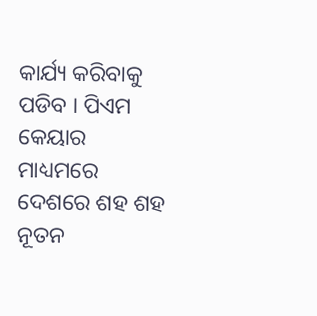କାର୍ଯ୍ୟ କରିବାକୁ ପଡିବ । ପିଏମ କେୟାର ମାଧ୍ୟମରେ ଦେଶରେ ଶହ ଶହ ନୂତନ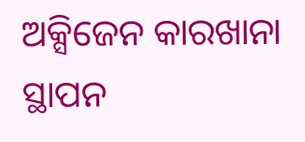ଅକ୍ସିଜେନ କାରଖାନା ସ୍ଥାପନ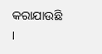କରାଯାଉଛି ।